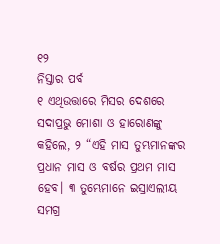୧୨
ନିସ୍ତାର ପର୍ବ
୧ ଏଥିଉତ୍ତାରେ ମିସର ଦେଶରେ ସଦାପ୍ରଭୁ ମୋଶା ଓ ହାରୋଣଙ୍କୁ କହିଲେ, ୨ “ଏହି ମାସ ତୁମ୍ଭମାନଙ୍କର ପ୍ରଧାନ ମାସ ଓ ବର୍ଷର ପ୍ରଥମ ମାସ ହେବ। ୩ ତୁମ୍ଭେମାନେ ଇସ୍ରାଏଲୀୟ ସମଗ୍ର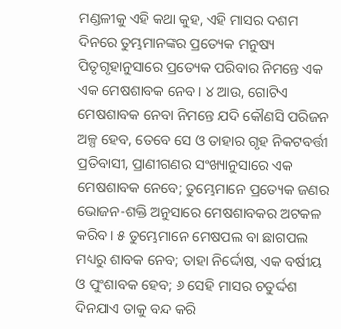ମଣ୍ଡଳୀକୁ ଏହି କଥା କୁହ, ଏହି ମାସର ଦଶମ ଦିନରେ ତୁମ୍ଭମାନଙ୍କର ପ୍ରତ୍ୟେକ ମନୁଷ୍ୟ ପିତୃଗୃହାନୁସାରେ ପ୍ରତ୍ୟେକ ପରିବାର ନିମନ୍ତେ ଏକ ଏକ ମେଷଶାବକ ନେବ। ୪ ଆଉ, ଗୋଟିଏ ମେଷଶାବକ ନେବା ନିମନ୍ତେ ଯଦି କୌଣସି ପରିଜନ ଅଳ୍ପ ହେବ, ତେବେ ସେ ଓ ତାହାର ଗୃହ ନିକଟବର୍ତ୍ତୀ ପ୍ରତିବାସୀ, ପ୍ରାଣୀଗଣର ସଂଖ୍ୟାନୁସାରେ ଏକ ମେଷଶାବକ ନେବେ; ତୁମ୍ଭେମାନେ ପ୍ରତ୍ୟେକ ଜଣର ଭୋଜନ-ଶକ୍ତି ଅନୁସାରେ ମେଷଶାବକର ଅଟକଳ କରିବ। ୫ ତୁମ୍ଭେମାନେ ମେଷପଲ ବା ଛାଗପଲ ମଧ୍ୟରୁ ଶାବକ ନେବ; ତାହା ନିର୍ଦ୍ଦୋଷ, ଏକ ବର୍ଷୀୟ ଓ ପୁଂଶାବକ ହେବ; ୬ ସେହି ମାସର ଚତୁର୍ଦ୍ଦଶ ଦିନଯାଏ ତାକୁ ବନ୍ଦ କରି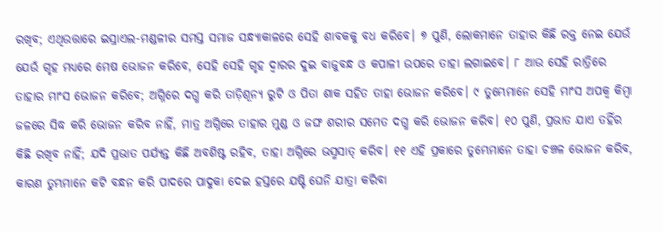ରଖିବ; ଏଥିଉତ୍ତାରେ ଇସ୍ରାଏଲ-ମଣ୍ଡଳୀର ସମସ୍ତ ସମାଜ ସନ୍ଧ୍ୟାକାଳରେ ସେହି ଶାବକକୁ ବଧ କରିବେ। ୭ ପୁଣି, ଲୋକମାନେ ତାହାର କିଛି ରକ୍ତ ନେଇ ଯେଉଁ ଯେଉଁ ଗୃହ ମଧ୍ୟରେ ମେଷ ଭୋଜନ କରିବେ, ସେହି ସେହି ଗୃହ ଦ୍ୱାରର ଦୁଇ ବାଜୁବନ୍ଧ ଓ କପାଳୀ ଉପରେ ତାହା ଲଗାଇବେ। ୮ ଆଉ ସେହି ରାତ୍ରିରେ ତାହାର ମାଂସ ଭୋଜନ କରିବେ; ଅଗ୍ନିରେ ଦଗ୍ଧ କରି ତାଡ଼ିଶୂନ୍ୟ ରୁଟି ଓ ପିତା ଶାକ ସହିତ ତାହା ଭୋଜନ କରିବେ। ୯ ତୁମ୍ଭେମାନେ ସେହି ମାଂସ ଅପକ୍ୱ କିମ୍ବା ଜଳରେ ସିଦ୍ଧ କରି ଭୋଜନ କରିବ ନାହିଁ, ମାତ୍ର ଅଗ୍ନିରେ ତାହାର ମୁଣ୍ଡ ଓ ଜଙ୍ଘ ଶରୀର ସମେତ ଦଗ୍ଧ କରି ଭୋଜନ କରିବ। ୧୦ ପୁଣି, ପ୍ରଭାତ ଯାଏ ତହିଁର କିଛି ରଖିବ ନାହିଁ; ଯଦି ପ୍ରଭାତ ପର୍ଯ୍ୟନ୍ତ କିଛି ଅବଶିଷ୍ଟ ରହିବ, ତାହା ଅଗ୍ନିରେ ଭସ୍ମସାତ୍ କରିବ। ୧୧ ଏହି ପ୍ରକାରେ ତୁମ୍ଭେମାନେ ତାହା ଚଞ୍ଚଳ ଭୋଜନ କରିବ, କାରଣ ତୁମ୍ଭମାନେ କଟି ବନ୍ଧନ କରି ପାଦରେ ପାଦୁକା ଦେଇ ହସ୍ତରେ ଯଷ୍ଟି ଘେନି ଯାତ୍ରା କରିବା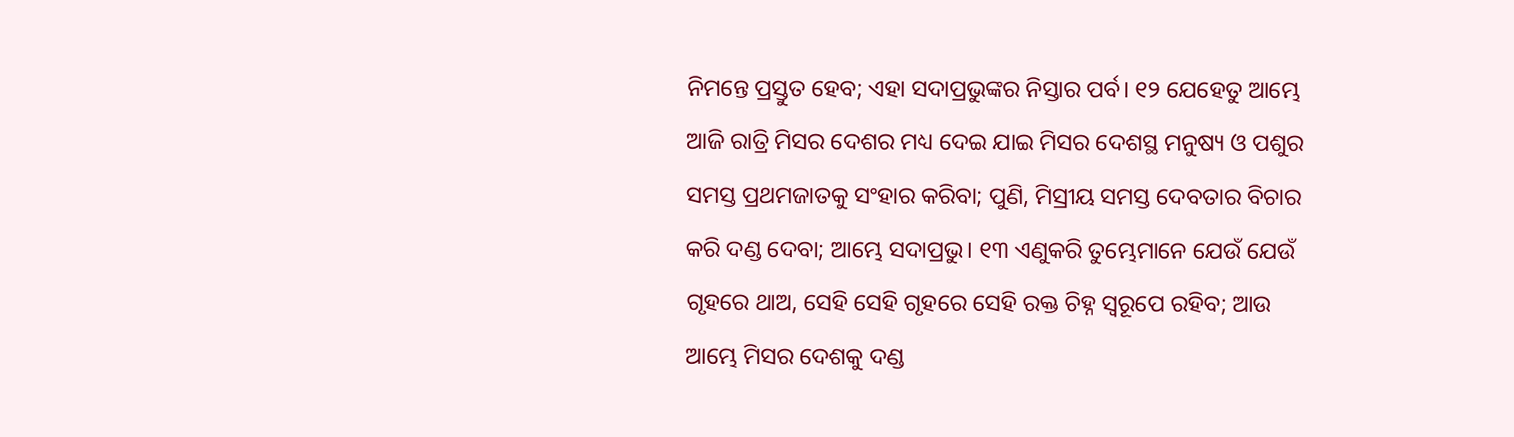ନିମନ୍ତେ ପ୍ରସ୍ତୁତ ହେବ; ଏହା ସଦାପ୍ରଭୁଙ୍କର ନିସ୍ତାର ପର୍ବ। ୧୨ ଯେହେତୁ ଆମ୍ଭେ ଆଜି ରାତ୍ରି ମିସର ଦେଶର ମଧ୍ୟ ଦେଇ ଯାଇ ମିସର ଦେଶସ୍ଥ ମନୁଷ୍ୟ ଓ ପଶୁର ସମସ୍ତ ପ୍ରଥମଜାତକୁ ସଂହାର କରିବା; ପୁଣି, ମିସ୍ରୀୟ ସମସ୍ତ ଦେବତାର ବିଚାର କରି ଦଣ୍ଡ ଦେବା; ଆମ୍ଭେ ସଦାପ୍ରଭୁ। ୧୩ ଏଣୁକରି ତୁମ୍ଭେମାନେ ଯେଉଁ ଯେଉଁ ଗୃହରେ ଥାଅ, ସେହି ସେହି ଗୃହରେ ସେହି ରକ୍ତ ଚିହ୍ନ ସ୍ୱରୂପେ ରହିବ; ଆଉ ଆମ୍ଭେ ମିସର ଦେଶକୁ ଦଣ୍ଡ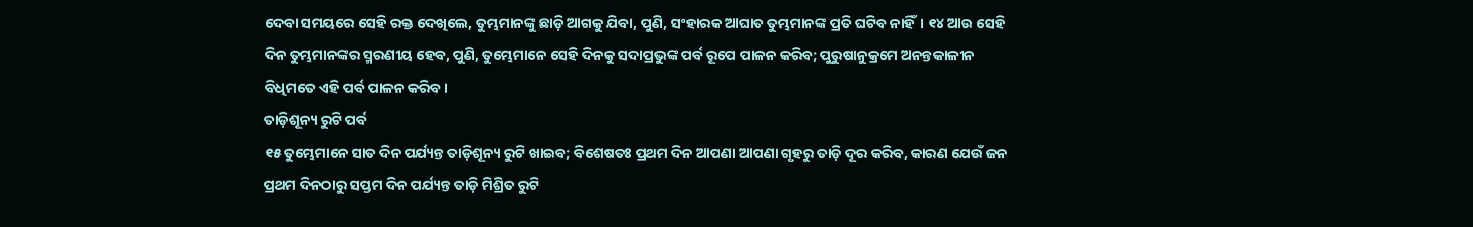ଦେବା ସମୟରେ ସେହି ରକ୍ତ ଦେଖିଲେ, ତୁମ୍ଭମାନଙ୍କୁ ଛାଡ଼ି ଆଗକୁ ଯିବା, ପୁଣି, ସଂହାରକ ଆଘାତ ତୁମ୍ଭମାନଙ୍କ ପ୍ରତି ଘଟିବ ନାହିଁ। ୧୪ ଆଉ ସେହି ଦିନ ତୁମ୍ଭମାନଙ୍କର ସ୍ମରଣୀୟ ହେବ, ପୁଣି, ତୁମ୍ଭେମାନେ ସେହି ଦିନକୁ ସଦାପ୍ରଭୁଙ୍କ ପର୍ବ ରୂପେ ପାଳନ କରିବ; ପୁରୁଷାନୁକ୍ରମେ ଅନନ୍ତକାଳୀନ ବିଧିମତେ ଏହି ପର୍ବ ପାଳନ କରିବ।
ତାଡ଼ିଶୂନ୍ୟ ରୁଟି ପର୍ବ
୧୫ ତୁମ୍ଭେମାନେ ସାତ ଦିନ ପର୍ଯ୍ୟନ୍ତ ତାଡ଼ିଶୂନ୍ୟ ରୁଟି ଖାଇବ; ବିଶେଷତଃ ପ୍ରଥମ ଦିନ ଆପଣା ଆପଣା ଗୃହରୁ ତାଡ଼ି ଦୂର କରିବ, କାରଣ ଯେଉଁ ଜନ ପ୍ରଥମ ଦିନଠାରୁ ସପ୍ତମ ଦିନ ପର୍ଯ୍ୟନ୍ତ ତାଡ଼ି ମିଶ୍ରିତ ରୁଟି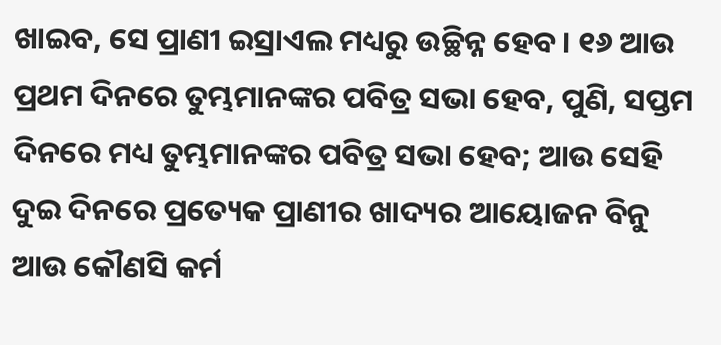ଖାଇବ, ସେ ପ୍ରାଣୀ ଇସ୍ରାଏଲ ମଧ୍ୟରୁ ଉଚ୍ଛିନ୍ନ ହେବ। ୧୬ ଆଉ ପ୍ରଥମ ଦିନରେ ତୁମ୍ଭମାନଙ୍କର ପବିତ୍ର ସଭା ହେବ, ପୁଣି, ସପ୍ତମ ଦିନରେ ମଧ୍ୟ ତୁମ୍ଭମାନଙ୍କର ପବିତ୍ର ସଭା ହେବ; ଆଉ ସେହି ଦୁଇ ଦିନରେ ପ୍ରତ୍ୟେକ ପ୍ରାଣୀର ଖାଦ୍ୟର ଆୟୋଜନ ବିନୁ ଆଉ କୌଣସି କର୍ମ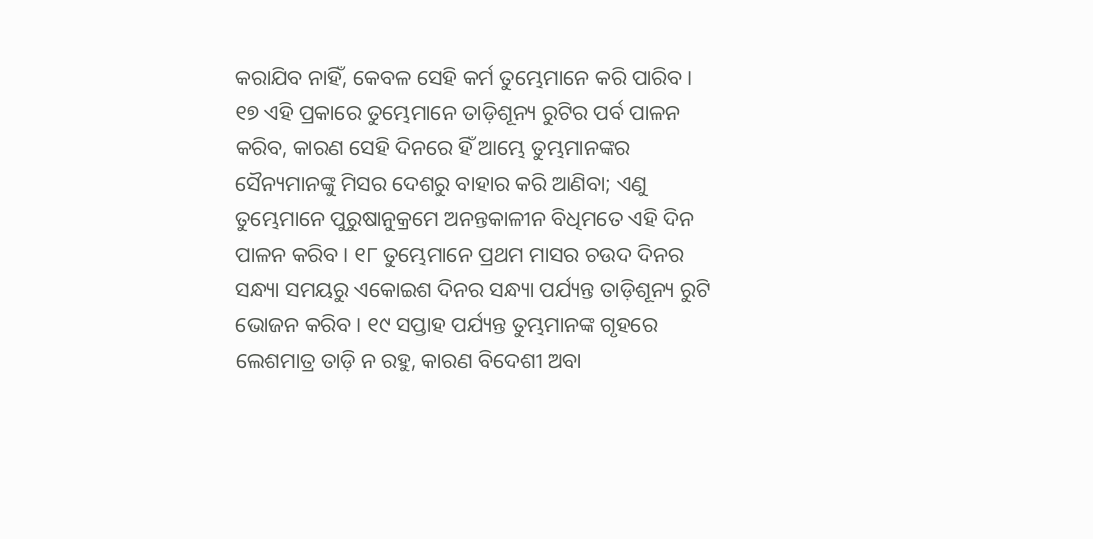କରାଯିବ ନାହିଁ, କେବଳ ସେହି କର୍ମ ତୁମ୍ଭେମାନେ କରି ପାରିବ। ୧୭ ଏହି ପ୍ରକାରେ ତୁମ୍ଭେମାନେ ତାଡ଼ିଶୂନ୍ୟ ରୁଟିର ପର୍ବ ପାଳନ କରିବ, କାରଣ ସେହି ଦିନରେ ହିଁ ଆମ୍ଭେ ତୁମ୍ଭମାନଙ୍କର ସୈନ୍ୟମାନଙ୍କୁ ମିସର ଦେଶରୁ ବାହାର କରି ଆଣିବା; ଏଣୁ ତୁମ୍ଭେମାନେ ପୁରୁଷାନୁକ୍ରମେ ଅନନ୍ତକାଳୀନ ବିଧିମତେ ଏହି ଦିନ ପାଳନ କରିବ। ୧୮ ତୁମ୍ଭେମାନେ ପ୍ରଥମ ମାସର ଚଉଦ ଦିନର ସନ୍ଧ୍ୟା ସମୟରୁ ଏକୋଇଶ ଦିନର ସନ୍ଧ୍ୟା ପର୍ଯ୍ୟନ୍ତ ତାଡ଼ିଶୂନ୍ୟ ରୁଟି ଭୋଜନ କରିବ। ୧୯ ସପ୍ତାହ ପର୍ଯ୍ୟନ୍ତ ତୁମ୍ଭମାନଙ୍କ ଗୃହରେ ଲେଶମାତ୍ର ତାଡ଼ି ନ ରହୁ, କାରଣ ବିଦେଶୀ ଅବା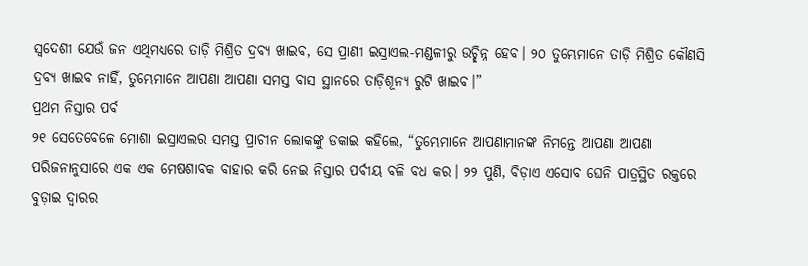ସ୍ୱଦେଶୀ ଯେଉଁ ଜନ ଏଥିମଧ୍ୟରେ ତାଡ଼ି ମିଶ୍ରିତ ଦ୍ରବ୍ୟ ଖାଇବ, ସେ ପ୍ରାଣୀ ଇସ୍ରାଏଲ-ମଣ୍ଡଳୀରୁ ଉଚ୍ଛିନ୍ନ ହେବ। ୨୦ ତୁମ୍ଭେମାନେ ତାଡ଼ି ମିଶ୍ରିତ କୌଣସି ଦ୍ରବ୍ୟ ଖାଇବ ନାହିଁ, ତୁମ୍ଭେମାନେ ଆପଣା ଆପଣା ସମସ୍ତ ବାସ ସ୍ଥାନରେ ତାଡ଼ିଶୂନ୍ୟ ରୁଟି ଖାଇବ।”
ପ୍ରଥମ ନିସ୍ତାର ପର୍ବ
୨୧ ସେତେବେଳେ ମୋଶା ଇସ୍ରାଏଲର ସମସ୍ତ ପ୍ରାଚୀନ ଲୋକଙ୍କୁ ଡକାଇ କହିଲେ, “ତୁମ୍ଭେମାନେ ଆପଣାମାନଙ୍କ ନିମନ୍ତେ ଆପଣା ଆପଣା ପରିଜନାନୁସାରେ ଏକ ଏକ ମେଷଶାବକ ବାହାର କରି ନେଇ ନିସ୍ତାର ପର୍ବୀୟ ବଳି ବଧ କର। ୨୨ ପୁଣି, ବିଡ଼ାଏ ଏସୋବ ଘେନି ପାତ୍ରସ୍ଥିତ ରକ୍ତରେ ବୁଡ଼ାଇ ଦ୍ୱାରର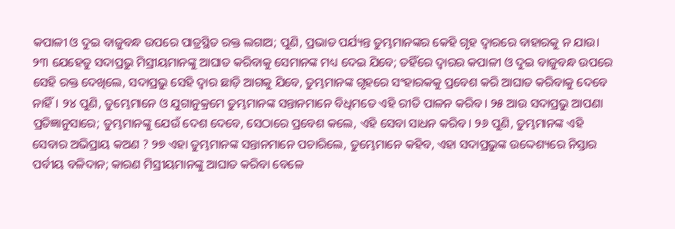କପାଳୀ ଓ ଦୁଇ ବାଜୁବନ୍ଧ ଉପରେ ପାତ୍ରସ୍ଥିତ ରକ୍ତ ଲଗାଅ; ପୁଣି, ପ୍ରଭାତ ପର୍ଯ୍ୟନ୍ତ ତୁମ୍ଭମାନଙ୍କର କେହି ଗୃହ ଦ୍ୱାରରେ ବାହାରକୁ ନ ଯାଉ। ୨୩ ଯେହେତୁ ସଦାପ୍ରଭୁ ମିସ୍ରୀୟମାନଙ୍କୁ ଆଘାତ କରିବାକୁ ସେମାନଙ୍କ ମଧ୍ୟ ଦେଇ ଯିବେ; ତହିଁରେ ଦ୍ୱାରର କପାଳୀ ଓ ଦୁଇ ବାଜୁବନ୍ଧ ଉପରେ ସେହି ରକ୍ତ ଦେଖିଲେ, ସଦାପ୍ରଭୁ ସେହି ଦ୍ୱାର ଛାଡ଼ି ଆଗକୁ ଯିବେ, ତୁମ୍ଭମାନଙ୍କ ଗୃହରେ ସଂହାରକକୁ ପ୍ରବେଶ କରି ଆଘାତ କରିବାକୁ ଦେବେ ନାହିଁ। ୨୪ ପୁଣି, ତୁମ୍ଭେମାନେ ଓ ଯୁଗାନୁକ୍ରମେ ତୁମ୍ଭମାନଙ୍କ ସନ୍ତାନମାନେ ବିଧିମତେ ଏହି ରୀତି ପାଳନ କରିବ। ୨୫ ଆଉ ସଦାପ୍ରଭୁ ଆପଣା ପ୍ରତିଜ୍ଞାନୁସାରେ; ତୁମ୍ଭମାନଙ୍କୁ ଯେଉଁ ଦେଶ ଦେବେ, ସେଠାରେ ପ୍ରବେଶ କଲେ, ଏହି ସେବା ସାଧନ କରିବ। ୨୬ ପୁଣି, ତୁମ୍ଭମାନଙ୍କ ଏହି ସେବାର ଅଭିପ୍ରାୟ କଅଣ ? ୨୭ ଏହା ତୁମ୍ଭମାନଙ୍କ ସନ୍ତାନମାନେ ପଚାରିଲେ, ତୁମ୍ଭେମାନେ କହିବ, ଏହା ସଦାପ୍ରଭୁଙ୍କ ଉଦ୍ଦେଶ୍ୟରେ ନିସ୍ତାର ପର୍ବୀୟ ବଳିଦାନ; କାରଣ ମିସ୍ରୀୟମାନଙ୍କୁ ଆଘାତ କରିବା ବେଳେ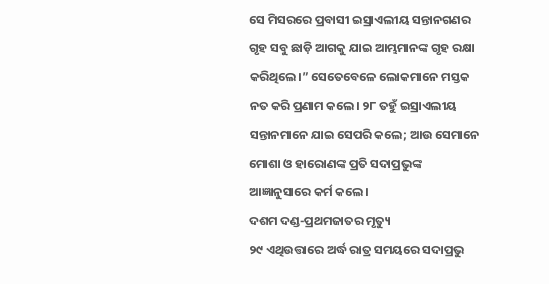ସେ ମିସରରେ ପ୍ରବାସୀ ଇସ୍ରାଏଲୀୟ ସନ୍ତାନଗଣର ଗୃହ ସବୁ ଛାଡ଼ି ଆଗକୁ ଯାଇ ଆମ୍ଭମାନଙ୍କ ଗୃହ ରକ୍ଷା କରିଥିଲେ।” ସେତେବେଳେ ଲୋକମାନେ ମସ୍ତକ ନତ କରି ପ୍ରଣାମ କଲେ। ୨୮ ତହୁଁ ଇସ୍ରାଏଲୀୟ ସନ୍ତାନମାନେ ଯାଇ ସେପରି କଲେ; ଆଉ ସେମାନେ ମୋଶା ଓ ହାରୋଣଙ୍କ ପ୍ରତି ସଦାପ୍ରଭୁଙ୍କ ଆଜ୍ଞାନୁସାରେ କର୍ମ କଲେ।
ଦଶମ ଦଣ୍ଡ-ପ୍ରଥମଜାତର ମୃତ୍ୟୁ
୨୯ ଏଥିଉତ୍ତାରେ ଅର୍ଦ୍ଧ ରାତ୍ର ସମୟରେ ସଦାପ୍ରଭୁ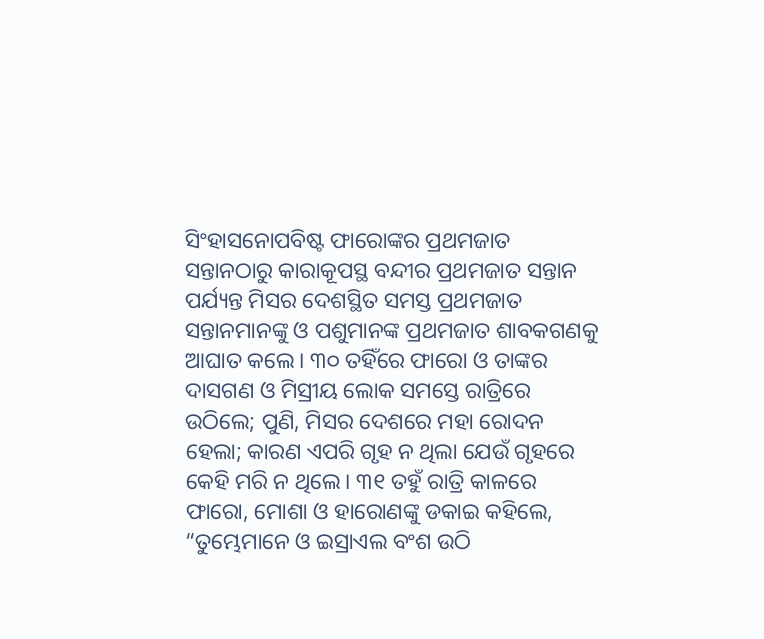ସିଂହାସନୋପବିଷ୍ଟ ଫାରୋଙ୍କର ପ୍ରଥମଜାତ ସନ୍ତାନଠାରୁ କାରାକୂପସ୍ଥ ବନ୍ଦୀର ପ୍ରଥମଜାତ ସନ୍ତାନ ପର୍ଯ୍ୟନ୍ତ ମିସର ଦେଶସ୍ଥିତ ସମସ୍ତ ପ୍ରଥମଜାତ ସନ୍ତାନମାନଙ୍କୁ ଓ ପଶୁମାନଙ୍କ ପ୍ରଥମଜାତ ଶାବକଗଣକୁ ଆଘାତ କଲେ। ୩୦ ତହିଁରେ ଫାରୋ ଓ ତାଙ୍କର ଦାସଗଣ ଓ ମିସ୍ରୀୟ ଲୋକ ସମସ୍ତେ ରାତ୍ରିରେ ଉଠିଲେ; ପୁଣି, ମିସର ଦେଶରେ ମହା ରୋଦନ ହେଲା; କାରଣ ଏପରି ଗୃହ ନ ଥିଲା ଯେଉଁ ଗୃହରେ କେହି ମରି ନ ଥିଲେ। ୩୧ ତହୁଁ ରାତ୍ରି କାଳରେ ଫାରୋ, ମୋଶା ଓ ହାରୋଣଙ୍କୁ ଡକାଇ କହିଲେ, “ତୁମ୍ଭେମାନେ ଓ ଇସ୍ରାଏଲ ବଂଶ ଉଠି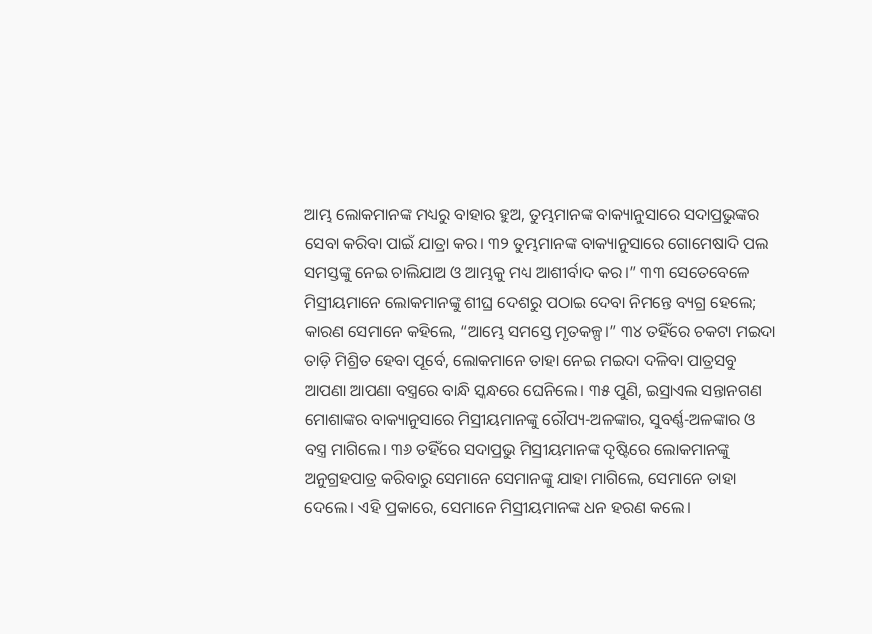ଆମ୍ଭ ଲୋକମାନଙ୍କ ମଧ୍ୟରୁ ବାହାର ହୁଅ, ତୁମ୍ଭମାନଙ୍କ ବାକ୍ୟାନୁସାରେ ସଦାପ୍ରଭୁଙ୍କର ସେବା କରିବା ପାଇଁ ଯାତ୍ରା କର। ୩୨ ତୁମ୍ଭମାନଙ୍କ ବାକ୍ୟାନୁସାରେ ଗୋମେଷାଦି ପଲ ସମସ୍ତଙ୍କୁ ନେଇ ଚାଲିଯାଅ ଓ ଆମ୍ଭକୁ ମଧ୍ୟ ଆଶୀର୍ବାଦ କର।” ୩୩ ସେତେବେଳେ ମିସ୍ରୀୟମାନେ ଲୋକମାନଙ୍କୁ ଶୀଘ୍ର ଦେଶରୁ ପଠାଇ ଦେବା ନିମନ୍ତେ ବ୍ୟଗ୍ର ହେଲେ; କାରଣ ସେମାନେ କହିଲେ, “ଆମ୍ଭେ ସମସ୍ତେ ମୃତକଳ୍ପ।” ୩୪ ତହିଁରେ ଚକଟା ମଇଦା ତାଡ଼ି ମିଶ୍ରିତ ହେବା ପୂର୍ବେ, ଲୋକମାନେ ତାହା ନେଇ ମଇଦା ଦଳିବା ପାତ୍ରସବୁ ଆପଣା ଆପଣା ବସ୍ତ୍ରରେ ବାନ୍ଧି ସ୍କନ୍ଧରେ ଘେନିଲେ। ୩୫ ପୁଣି, ଇସ୍ରାଏଲ ସନ୍ତାନଗଣ ମୋଶାଙ୍କର ବାକ୍ୟାନୁସାରେ ମିସ୍ରୀୟମାନଙ୍କୁ ରୌପ୍ୟ-ଅଳଙ୍କାର, ସୁବର୍ଣ୍ଣ-ଅଳଙ୍କାର ଓ ବସ୍ତ୍ର ମାଗିଲେ। ୩୬ ତହିଁରେ ସଦାପ୍ରଭୁ ମିସ୍ରୀୟମାନଙ୍କ ଦୃଷ୍ଟିରେ ଲୋକମାନଙ୍କୁ ଅନୁଗ୍ରହପାତ୍ର କରିବାରୁ ସେମାନେ ସେମାନଙ୍କୁ ଯାହା ମାଗିଲେ, ସେମାନେ ତାହା ଦେଲେ। ଏହି ପ୍ରକାରେ, ସେମାନେ ମିସ୍ରୀୟମାନଙ୍କ ଧନ ହରଣ କଲେ।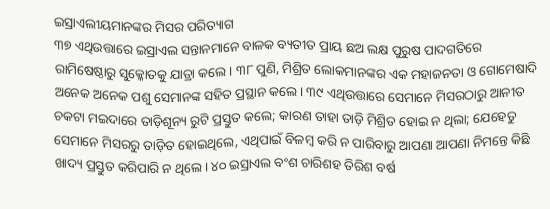ଇସ୍ରାଏଲୀୟମାନଙ୍କର ମିସର ପରିତ୍ୟାଗ
୩୭ ଏଥିଉତ୍ତାରେ ଇସ୍ରାଏଲ ସନ୍ତାନମାନେ ବାଳକ ବ୍ୟତୀତ ପ୍ରାୟ ଛଅ ଲକ୍ଷ ପୁରୁଷ ପାଦଗତିରେ ରାମିଷେଷ୍ଠାରୁ ସୁକ୍କୋତକୁ ଯାତ୍ରା କଲେ। ୩୮ ପୁଣି, ମିଶ୍ରିତ ଲୋକମାନଙ୍କର ଏକ ମହାଜନତା ଓ ଗୋମେଷାଦି ଅନେକ ଅନେକ ପଶୁ ସେମାନଙ୍କ ସହିତ ପ୍ରସ୍ଥାନ କଲେ। ୩୯ ଏଥିଉତ୍ତାରେ ସେମାନେ ମିସରଠାରୁ ଆନୀତ ଚକଟା ମଇଦାରେ ତାଡ଼ିଶୂନ୍ୟ ରୁଟି ପ୍ରସ୍ତୁତ କଲେ; କାରଣ ତାହା ତାଡ଼ି ମିଶ୍ରିତ ହୋଇ ନ ଥିଲା; ଯେହେତୁ ସେମାନେ ମିସରରୁ ତାଡ଼ିତ ହୋଇଥିଲେ, ଏଥିପାଇଁ ବିଳମ୍ବ କରି ନ ପାରିବାରୁ ଆପଣା ଆପଣା ନିମନ୍ତେ କିଛି ଖାଦ୍ୟ ପ୍ରସ୍ତୁତ କରିପାରି ନ ଥିଲେ। ୪୦ ଇସ୍ରାଏଲ ବଂଶ ଚାରିଶହ ତିରିଶ ବର୍ଷ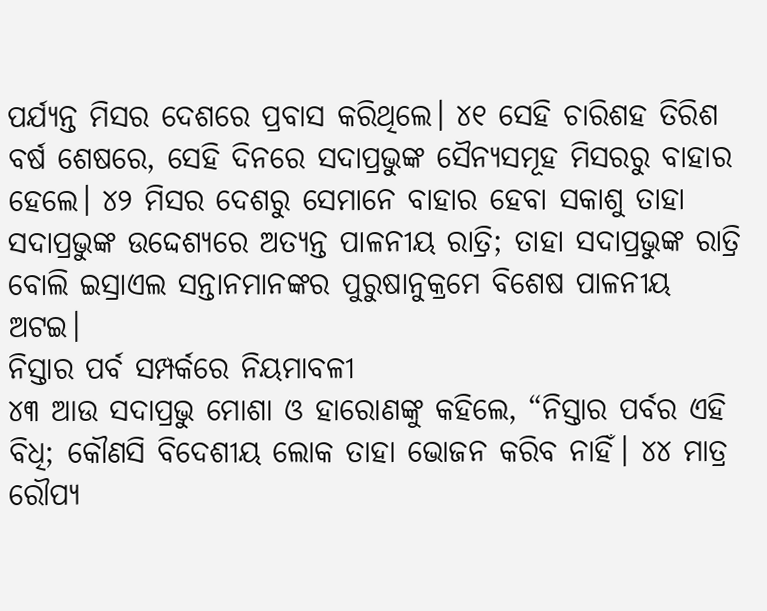ପର୍ଯ୍ୟନ୍ତ ମିସର ଦେଶରେ ପ୍ରବାସ କରିଥିଲେ। ୪୧ ସେହି ଚାରିଶହ ତିରିଶ ବର୍ଷ ଶେଷରେ, ସେହି ଦିନରେ ସଦାପ୍ରଭୁଙ୍କ ସୈନ୍ୟସମୂହ ମିସରରୁ ବାହାର ହେଲେ। ୪୨ ମିସର ଦେଶରୁ ସେମାନେ ବାହାର ହେବା ସକାଶୁ ତାହା ସଦାପ୍ରଭୁଙ୍କ ଉଦ୍ଦେଶ୍ୟରେ ଅତ୍ୟନ୍ତ ପାଳନୀୟ ରାତ୍ରି; ତାହା ସଦାପ୍ରଭୁଙ୍କ ରାତ୍ରି ବୋଲି ଇସ୍ରାଏଲ ସନ୍ତାନମାନଙ୍କର ପୁରୁଷାନୁକ୍ରମେ ବିଶେଷ ପାଳନୀୟ ଅଟଇ।
ନିସ୍ତାର ପର୍ବ ସମ୍ପର୍କରେ ନିୟମାବଳୀ
୪୩ ଆଉ ସଦାପ୍ରଭୁ ମୋଶା ଓ ହାରୋଣଙ୍କୁ କହିଲେ, “ନିସ୍ତାର ପର୍ବର ଏହି ବିଧି; କୌଣସି ବିଦେଶୀୟ ଲୋକ ତାହା ଭୋଜନ କରିବ ନାହିଁ। ୪୪ ମାତ୍ର ରୌପ୍ୟ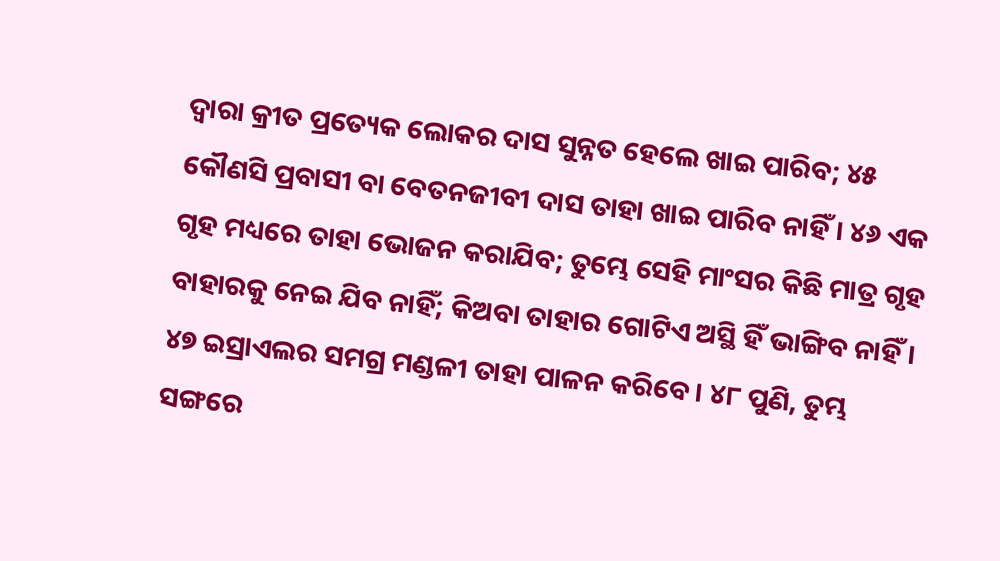ଦ୍ୱାରା କ୍ରୀତ ପ୍ରତ୍ୟେକ ଲୋକର ଦାସ ସୁନ୍ନତ ହେଲେ ଖାଇ ପାରିବ; ୪୫ କୌଣସି ପ୍ରବାସୀ ବା ବେତନଜୀବୀ ଦାସ ତାହା ଖାଇ ପାରିବ ନାହିଁ। ୪୬ ଏକ ଗୃହ ମଧ୍ୟରେ ତାହା ଭୋଜନ କରାଯିବ; ତୁମ୍ଭେ ସେହି ମାଂସର କିଛି ମାତ୍ର ଗୃହ ବାହାରକୁ ନେଇ ଯିବ ନାହିଁ; କିଅବା ତାହାର ଗୋଟିଏ ଅସ୍ଥି ହିଁ ଭାଙ୍ଗିବ ନାହିଁ। ୪୭ ଇସ୍ରାଏଲର ସମଗ୍ର ମଣ୍ଡଳୀ ତାହା ପାଳନ କରିବେ। ୪୮ ପୁଣି, ତୁମ୍ଭ ସଙ୍ଗରେ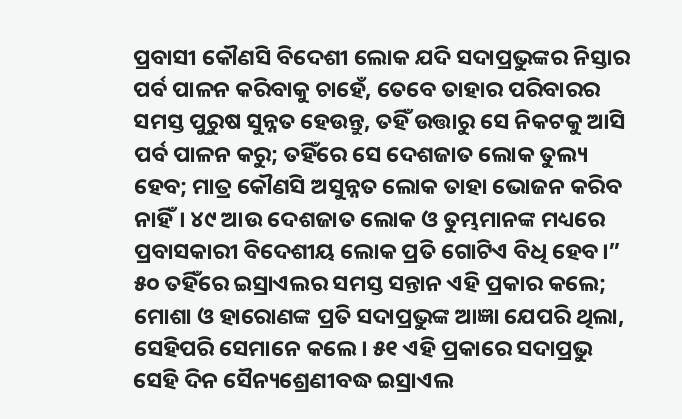ପ୍ରବାସୀ କୌଣସି ବିଦେଶୀ ଲୋକ ଯଦି ସଦାପ୍ରଭୁଙ୍କର ନିସ୍ତାର ପର୍ବ ପାଳନ କରିବାକୁ ଚାହେଁ, ତେବେ ତାହାର ପରିବାରର ସମସ୍ତ ପୁରୁଷ ସୁନ୍ନତ ହେଉନ୍ତୁ, ତହିଁ ଉତ୍ତାରୁ ସେ ନିକଟକୁ ଆସି ପର୍ବ ପାଳନ କରୁ; ତହିଁରେ ସେ ଦେଶଜାତ ଲୋକ ତୁଲ୍ୟ ହେବ; ମାତ୍ର କୌଣସି ଅସୁନ୍ନତ ଲୋକ ତାହା ଭୋଜନ କରିବ ନାହିଁ। ୪୯ ଆଉ ଦେଶଜାତ ଲୋକ ଓ ତୁମ୍ଭମାନଙ୍କ ମଧ୍ୟରେ ପ୍ରବାସକାରୀ ବିଦେଶୀୟ ଲୋକ ପ୍ରତି ଗୋଟିଏ ବିଧି ହେବ।” ୫୦ ତହିଁରେ ଇସ୍ରାଏଲର ସମସ୍ତ ସନ୍ତାନ ଏହି ପ୍ରକାର କଲେ; ମୋଶା ଓ ହାରୋଣଙ୍କ ପ୍ରତି ସଦାପ୍ରଭୁଙ୍କ ଆଜ୍ଞା ଯେପରି ଥିଲା, ସେହିପରି ସେମାନେ କଲେ। ୫୧ ଏହି ପ୍ରକାରେ ସଦାପ୍ରଭୁ ସେହି ଦିନ ସୈନ୍ୟଶ୍ରେଣୀବଦ୍ଧ ଇସ୍ରାଏଲ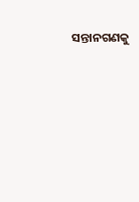ସନ୍ତାନଗଣକୁ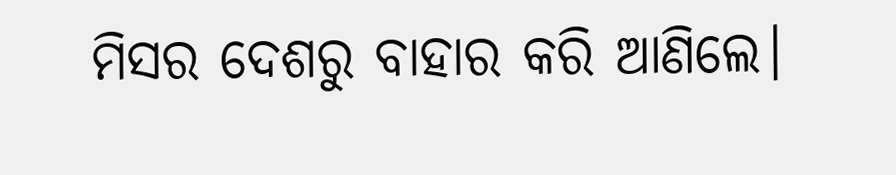ମିସର ଦେଶରୁ ବାହାର କରି ଆଣିଲେ।